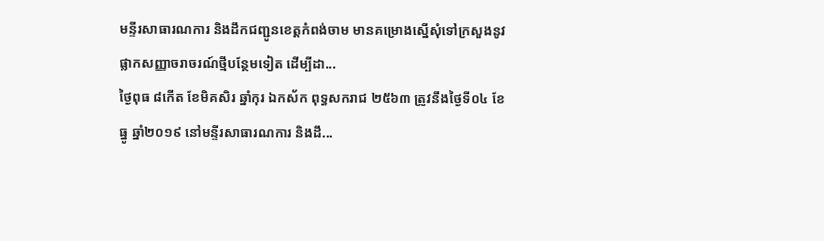មន្ទីរសាធារណការ និងដឹកជញ្ជូនខេត្តកំពង់ចាម មានគម្រោងស្នើសុំទៅក្រសួងនូវផ្លាកសញ្ញាចរាចរណ៍ថ្មីបន្ថែមទៀត ដើម្បីដា...
ថ្ងៃពុធ ៨កើត ខែមិគសិរ ឆ្នាំកុរ ឯកស័ក ពុទ្ធសករាជ ២៥៦៣ ត្រូវនឹងថ្ងៃទី០៤ ខែធ្នូ ឆ្នាំ២០១៩ នៅមន្ទីរសាធារណការ និងដឹ...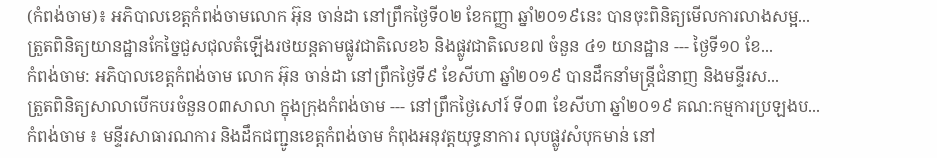(កំពង់ចាម)៖ អភិបាលខេត្តកំពង់ចាមលោក អ៊ុន ចាន់ដា នៅព្រឹកថ្ងៃទី០២ ខែកញ្ញា ឆ្នាំ២០១៩នេះ បានចុះពិនិត្យមើលការលាងសម្អ...
ត្រួតពិនិត្យយានដ្ឋានកែច្នៃជួសជុលតំឡើងរថយន្តតាមផ្លូវជាតិលេខ៦ និងផ្លូវជាតិលេខ៧ ចំនួន ៤១ យានដ្ឋាន --- ថ្ងៃទី១០ ខែ...
កំពង់ចាម: អភិបាលខេត្តកំពង់ចាម លោក អ៊ុន ចាន់ដា នៅព្រឹកថ្ងៃទី៩ ខែសីហា ឆ្នាំ២០១៩ បានដឹកនាំមន្ត្រីជំនាញ និងមន្ទីរស...
ត្រួតពិនិត្យសាលាបើកបរចំនួន០៣សាលា ក្នុងក្រុងកំពង់ចាម --- នៅព្រឹកថ្ងៃសៅរ៍ ទី០៣ ខែសីហា ឆ្នាំ២០១៩ គណ:កម្មការប្រឡងប...
កំពង់ចាម ៖ មន្ទីរសាធារណការ និងដឹកជញ្ជូនខេត្តកំពង់ចាម កំពុងអនុវត្តយុទ្ធនាការ លុបផ្លូវសំបុកមាន់ នៅ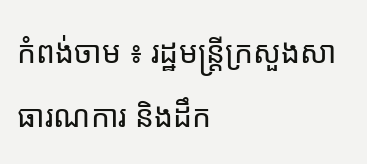កំពង់ចាម ៖ រដ្ឋមន្ត្រីក្រសួងសាធារណការ និងដឹក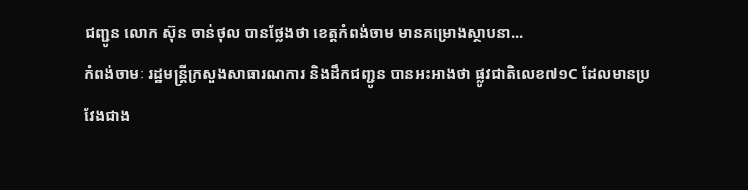ជញ្ជូន លោក ស៊ុន ចាន់ថុល បានថ្លែងថា ខេត្តកំពង់ចាម មានគម្រោងស្ថាបនា...
កំពង់ចាមៈ រដ្ឋមន្ត្រីក្រសួងសាធារណការ និងដឹកជញ្ជូន បានអះអាងថា ផ្លូវជាតិលេខ៧១C ដែលមានប្រវែងជាង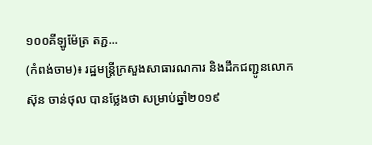១០០គីឡូម៉ែត្រ តភ្ជ...
(កំពង់ចាម)៖ រដ្ឋមន្ត្រីក្រសួងសាធារណការ និងដឹកជញ្ជូនលោក ស៊ុន ចាន់ថុល បានថ្លែងថា សម្រាប់ឆ្នាំ២០១៩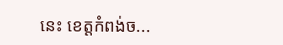នេះ ខេត្តកំពង់ច...